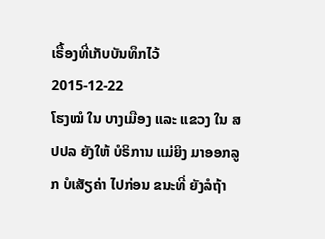ເຣື້ອງທີ່ເກັບບັນທຶກໄວ້
2015-12-22
ໂຮງໝໍ ໃນ ບາງເມືອງ ແລະ ແຂວງ ໃນ ສປປລ ຍັງໃຫ້ ບໍຣິການ ແມ່ຍິງ ມາອອກລູກ ບໍເສັຽຄ່າ ໄປກ່ອນ ຂນະທີ່ ຍັງລໍຖ້າ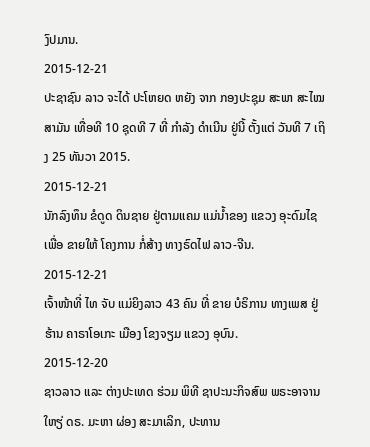ງົປມານ.
2015-12-21
ປະຊາຊົນ ລາວ ຈະໄດ້ ປະໂຫຍດ ຫຍັງ ຈາກ ກອງປະຊຸມ ສະພາ ສະໄໝ ສາມັນ ເທື່ອທີ 10 ຊຸດທີ 7 ທີ່ ກໍາລັງ ດໍາເນີນ ຢູ່ນີ້ ຕັ້ງແຕ່ ວັນທີ 7 ເຖິງ 25 ທັນວາ 2015.
2015-12-21
ນັກລົງທຶນ ຂໍດູດ ດິນຊາຍ ຢູ່ຕາມແຄມ ແມ່ນ້ຳຂອງ ແຂວງ ອຸະດົມໄຊ ເພື່ອ ຂາຍໃຫ້ ໂຄງການ ກໍ່ສ້າງ ທາງຣົດໄຟ ລາວ-ຈີນ.
2015-12-21
ເຈົ້າໜ້າທີ່ ໄທ ຈັບ ແມ່ຍິງລາວ 43 ຄົນ ທີ່ ຂາຍ ບໍຣິການ ທາງເພສ ຢູ່ ຮ້ານ ຄາຣາໂອເກະ ເມືອງ ໂຂງຈຽມ ແຂວງ ອຸບົນ.
2015-12-20
ຊາວລາວ ແລະ ຕ່າງປະເທດ ຮ່ວມ ພິທີ ຊາປະນະກິຈສົພ ພຣະອາຈານ ໃຫຽ່ ດຣ. ມະຫາ ຜ່ອງ ສະມາເລິກ, ປະທານ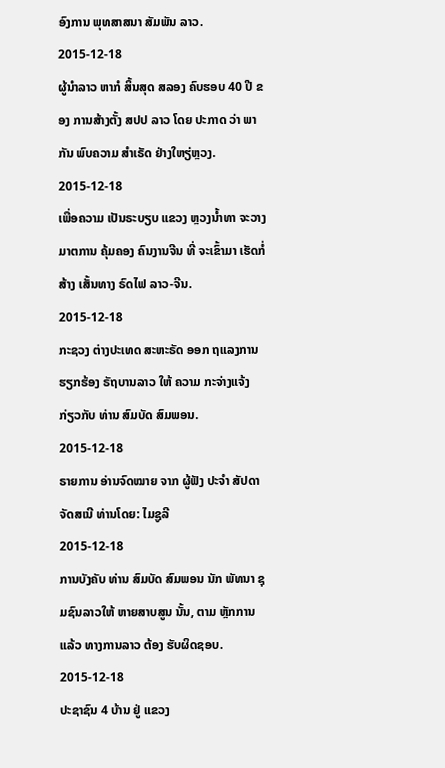ອົງການ ພຸທສາສນາ ສັມພັນ ລາວ.
2015-12-18
ຜູ້ນໍາລາວ ຫາກໍ ສິ້ນສຸດ ສລອງ ຄົບຮອບ 40 ປີ ຂອງ ການສ້າງຕັ້ງ ສປປ ລາວ ໂດຍ ປະກາດ ວ່າ ພາກັນ ພົບຄວາມ ສໍາເຣັດ ຢ່າງໃຫຽ່ຫຼວງ.
2015-12-18
ເພື່ອຄວາມ ເປັນຣະບຽບ ແຂວງ ຫຼວງນ້ຳທາ ຈະວາງ ມາຕການ ຄຸ້ມຄອງ ຄົນງານຈີນ ທີ່ ຈະເຂົ້າມາ ເຮັດກໍ່ສ້າງ ເສັ້ນທາງ ຣົດໄຟ ລາວ-ຈີນ.
2015-12-18
ກະຊວງ ຕ່າງປະເທດ ສະຫະຣັດ ອອກ ຖແລງການ ຮຽກຮ້ອງ ຣັຖບານລາວ ໃຫ້ ຄວາມ ກະຈ່າງແຈ້ງ ກ່ຽວກັບ ທ່ານ ສົມບັດ ສົມພອນ.
2015-12-18
ຣາຍການ ອ່ານຈົດໝາຍ ຈາກ ຜູ້ຟັງ ປະຈຳ ສັປດາ ຈັດສເນີ ທ່ານໂດຍ: ໄມຊູລີ
2015-12-18
ການບັງຄັບ ທ່ານ ສົມບັດ ສົມພອນ ນັກ ພັທນາ ຊຸມຊົນລາວໃຫ້ ຫາຍສາບສູນ ນັ້ນ, ຕາມ ຫຼັກການ ແລ້ວ ທາງການລາວ ຕ້ອງ ຮັບຜິດຊອບ.
2015-12-18
ປະຊາຊົນ 4 ບ້ານ ຢູ່ ແຂວງ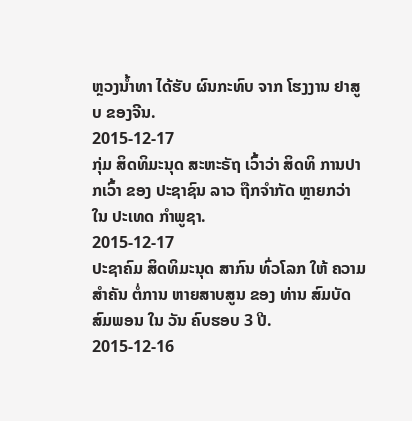ຫຼວງນໍ້າທາ ໄດ້ຮັບ ຜົນກະທົບ ຈາກ ໂຮງງານ ຢາສູບ ຂອງຈີນ.
2015-12-17
ກຸ່ມ ສິດທິມະນຸດ ສະຫະຣັຖ ເວົ້າວ່າ ສິດທິ ການປາກເວົ້າ ຂອງ ປະຊາຊົນ ລາວ ຖືກຈໍາກັດ ຫຼາຍກວ່າ ໃນ ປະເທດ ກໍາພູຊາ.
2015-12-17
ປະຊາຄົມ ສິດທິມະນຸດ ສາກົນ ທົ່ວໂລກ ໃຫ້ ຄວາມສຳຄັນ ຕໍ່ການ ຫາຍສາບສູນ ຂອງ ທ່ານ ສົມບັດ ສົມພອນ ໃນ ວັນ ຄົບຮອບ 3 ປີ.
2015-12-16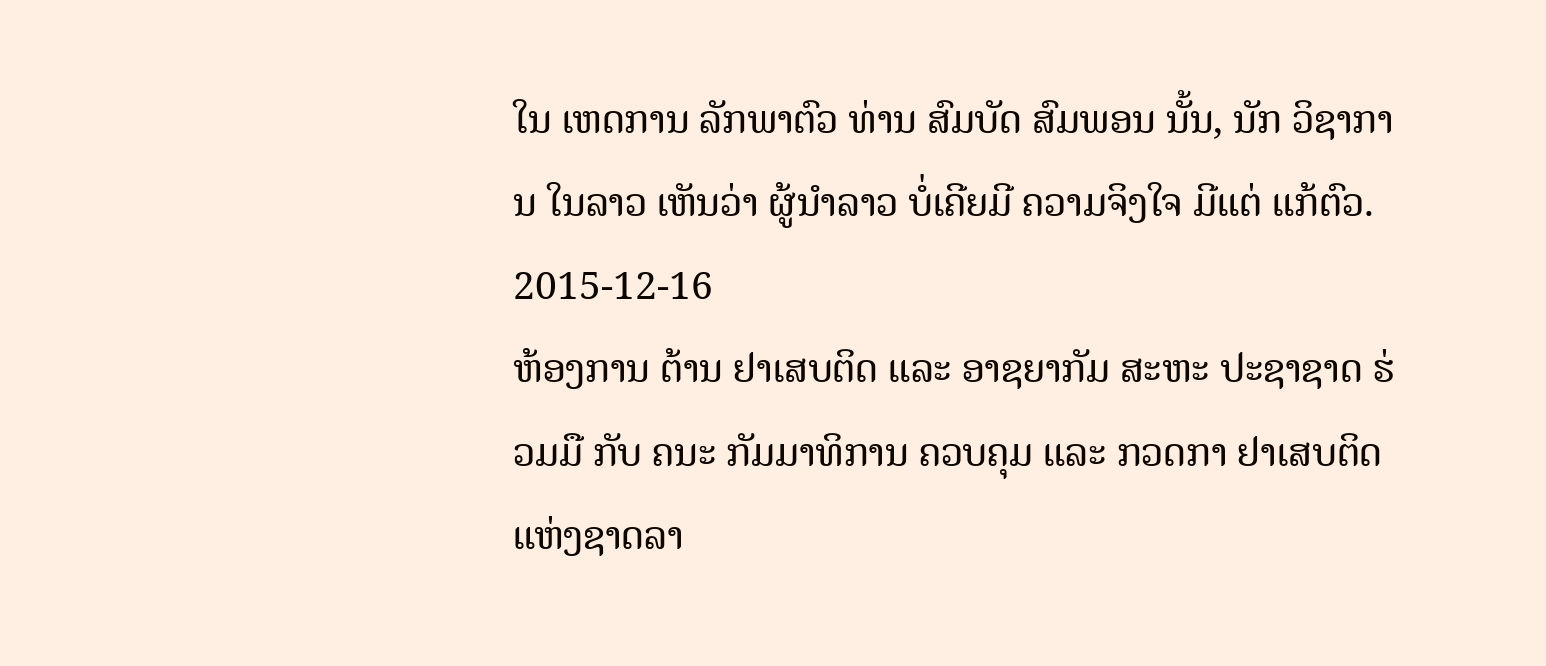ໃນ ເຫດການ ລັກພາຕົວ ທ່ານ ສົມບັດ ສົມພອນ ນັ້ນ, ນັກ ວິຊາການ ໃນລາວ ເຫັນວ່າ ຜູ້ນໍາລາວ ບໍ່ເຄີຍມີ ຄວາມຈິງໃຈ ມີແຕ່ ແກ້ຕົວ.
2015-12-16
ຫ້ອງການ ຕ້ານ ຢາເສບຕິດ ແລະ ອາຊຍາກັມ ສະຫະ ປະຊາຊາດ ຮ່ວມມື ກັບ ຄນະ ກັມມາທິການ ຄວບຄຸມ ແລະ ກວດກາ ຢາເສບຕິດ ແຫ່ງຊາດລາ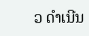ວ ດຳເນີນ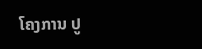ໂຄງການ ປູ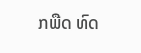ກພືດ ທົດ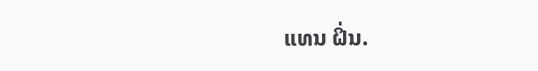ແທນ ຝິ່ນ.